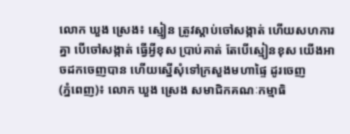លោក ឃួង ស្រេង៖ ស្មៀន ត្រូវស្ដាប់ចៅសង្កាត់ ហើយសហការគ្នា បើចៅសង្កាត់ ធ្វើអ្វីខុស ប្រាប់គាត់ តែបើស្មៀនខុស យើងអាចដកចេញបាន ហើយស្នើសុំទៅក្រសួងមហាផ្ទៃ ដូរចេញ
(ភ្នំពេញ)៖ លោក ឃួង ស្រេង សមាជិកគណៈកម្មាធិ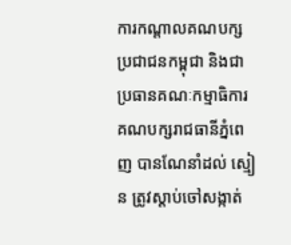ការកណ្តាលគណបក្សប្រជាជនកម្ពុជា និងជាប្រធានគណៈកម្មាធិការគណបក្សរាជធានីភ្នំពេញ បានណែនាំដល់ ស្មៀន ត្រូវស្ដាប់ចៅសង្កាត់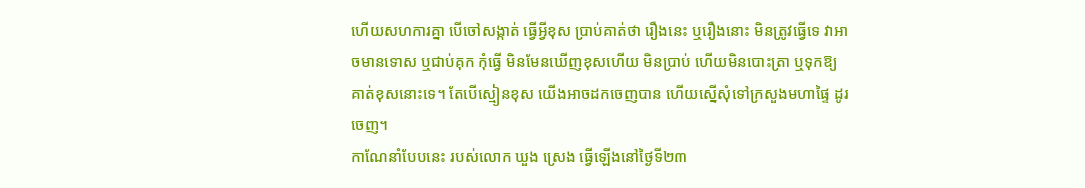ហើយសហការគ្នា បើចៅសង្កាត់ ធ្វើអ្វីខុស ប្រាប់គាត់ថា រឿងនេះ ឬរឿងនោះ មិនត្រូវធ្វើទេ វាអាចមានទោស ឬជាប់គុក កុំធ្វើ មិនមែនឃើញខុសហើយ មិនប្រាប់ ហើយមិនបោះត្រា ឬទុកឱ្យគាត់ខុសនោះទេ។ តែបើស្មៀនខុស យើងអាចដកចេញបាន ហើយស្នើសុំទៅក្រសួងមហាផ្ទៃ ដូរចេញ។
កាណែនាំបែបនេះ របស់លោក ឃួង ស្រេង ធ្វើឡើងនៅថ្ងៃទី២៣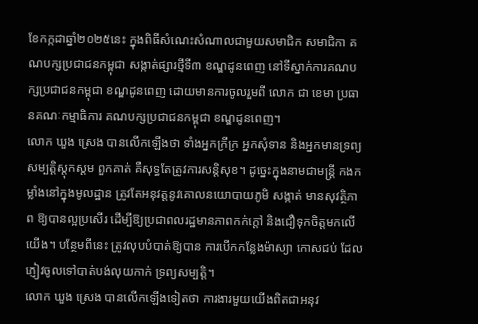ខែកក្កដាឆ្នាំ២០២៥នេះ ក្នុងពិធីសំណេះសំណាលជាមួយសមាជិក សមាជិកា គណបក្សប្រជាជនកម្ពុជា សង្កាត់ផ្សារថ្មីទី៣ ខណ្ឌដូនពេញ នៅទីស្នាក់ការគណបក្សប្រជាជនកម្ពុជា ខណ្ឌដូនពេញ ដោយមានការចូលរួមពី លោក ជា ខេមា ប្រធានគណៈកម្មាធិការ គណបក្សប្រជាជនកម្ពុជា ខណ្ឌដូនពេញ។
លោក ឃួង ស្រេង បានលើកឡើងថា ទាំងអ្នកក្រីក្រ អ្នកសុំទាន និងអ្នកមានទ្រព្យសម្បត្តិស្តុកស្តម ពួកគាត់ គឺសុទ្ធតែត្រូវការសន្តិសុខ។ ដូច្នេះក្នុងនាមជាមន្ត្រី កងកម្លាំងនៅក្នុងមូលដ្ឋាន ត្រូវតែអនុវត្តនូវគោលនយោបាយភូមិ សង្កាត់ មានសុវត្ថិភាព ឱ្យបានល្អប្រសើរ ដើម្បីឱ្យប្រជាពលរដ្ឋមានភាពកក់ក្តៅ និងជឿទុកចិត្តមកលើយើង។ បន្ថែមពីនេះ ត្រូវលុបបំបាត់ឱ្យបាន ការបើកកន្លែងម៉ាស្យា កោសជប់ ដែលភ្ញៀវចូលទៅបាត់បង់លុយកាក់ ទ្រព្យសម្បត្តិ។
លោក ឃួង ស្រេង បានលើកឡើងទៀតថា ការងារមួយយើងពិតជាអនុវ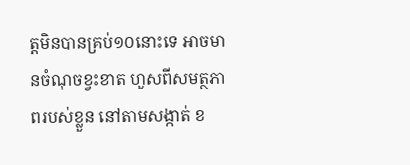ត្តមិនបានគ្រប់១០នោះទេ អាចមានចំណុចខ្វះខាត ហួសពីសមត្ថភាពរបស់ខ្លួន នៅតាមសង្កាត់ ខ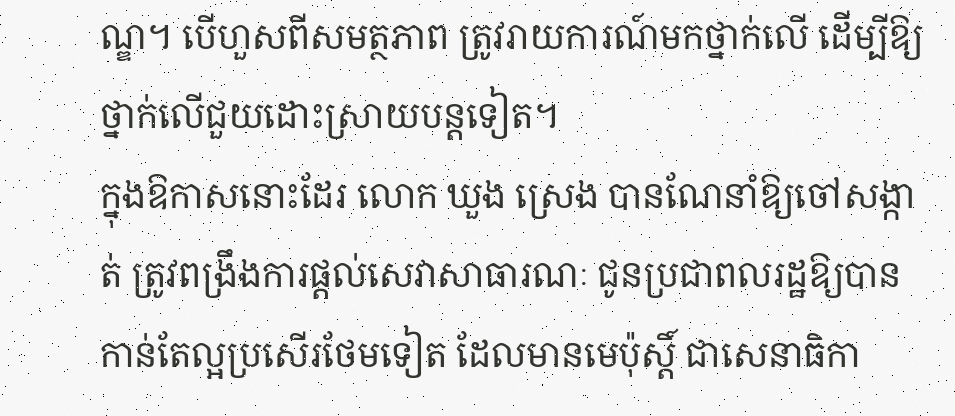ណ្ឌ។ បើហួសពីសមត្ថភាព ត្រូវរាយការណ៍មកថ្នាក់លើ ដើម្បីឱ្យថ្នាក់លើជួយដោះស្រាយបន្តទៀត។
ក្នុងឱកាសនោះដែរ លោក ឃួង ស្រេង បានណែនាំឱ្យចៅសង្កាត់ ត្រូវពង្រឹងការផ្ដល់សេវាសាធារណៈ ជូនប្រជាពលរដ្ឋឱ្យបានកាន់តែល្អប្រសើរថែមទៀត ដែលមានមេប៉ុស្តិ៍ ជាសេនាធិកា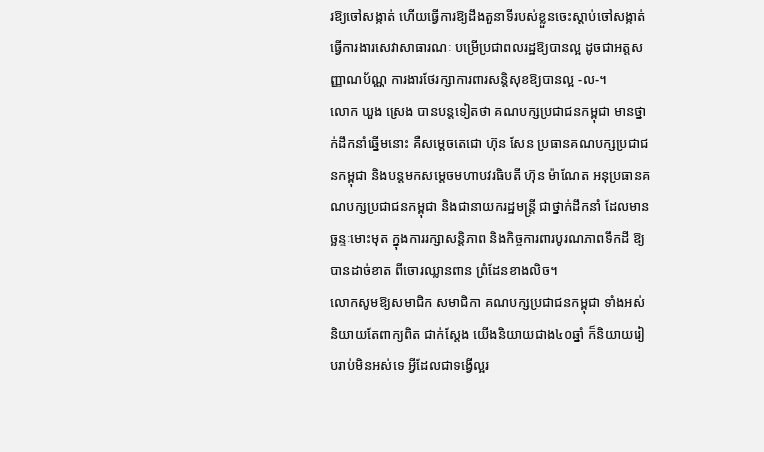រឱ្យចៅសង្កាត់ ហើយធ្វើការឱ្យដឹងតួនាទីរបស់ខ្លួនចេះស្ដាប់ចៅសង្កាត់ ធ្វើការងារសេវាសាធារណៈ បម្រើប្រជាពលរដ្ឋឱ្យបានល្អ ដូចជាអត្តសញ្ញាណប័ណ្ណ ការងារថែរក្សាការពារសន្តិសុខឱ្យបានល្អ -ល-។
លោក ឃួង ស្រេង បានបន្តទៀតថា គណបក្សប្រជាជនកម្ពុជា មានថ្នាក់ដឹកនាំឆ្នើមនោះ គឺសម្តេចតេជោ ហ៊ុន សែន ប្រធានគណបក្សប្រជាជនកម្ពុជា និងបន្តមកសម្តេចមហាបវរធិបតី ហ៊ុន ម៉ាណែត អនុប្រធានគណបក្សប្រជាជនកម្ពុជា និងជានាយករដ្ឋមន្ត្រី ជាថ្នាក់ដឹកនាំ ដែលមានច្ឆន្ទៈមោះមុត ក្នុងការរក្សាសន្តិភាព និងកិច្ចការពារបូរណភាពទឹកដី ឱ្យបានដាច់ខាត ពីចោរឈ្លានពាន ព្រំដែនខាងលិច។
លោកសូមឱ្យសមាជិក សមាជិកា គណបក្សប្រជាជនកម្ពុជា ទាំងអស់ និយាយតែពាក្យពិត ជាក់ស្តែង យើងនិយាយជាង៤០ឆ្នាំ ក៏និយាយរៀបរាប់មិនអស់ទេ អ្វីដែលជាទង្វើល្អរ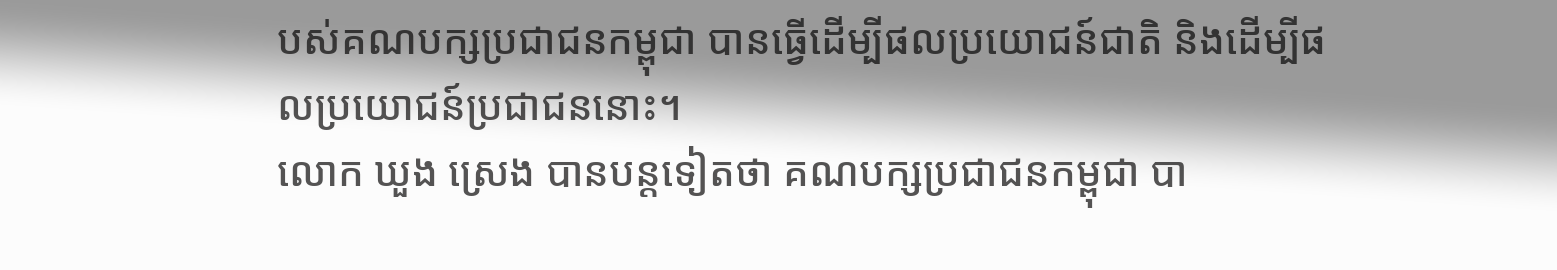បស់គណបក្សប្រជាជនកម្ពុជា បានធ្វើដើម្បីផលប្រយោជន៍ជាតិ និងដើម្បីផលប្រយោជន៍ប្រជាជននោះ។
លោក ឃួង ស្រេង បានបន្តទៀតថា គណបក្សប្រជាជនកម្ពុជា បា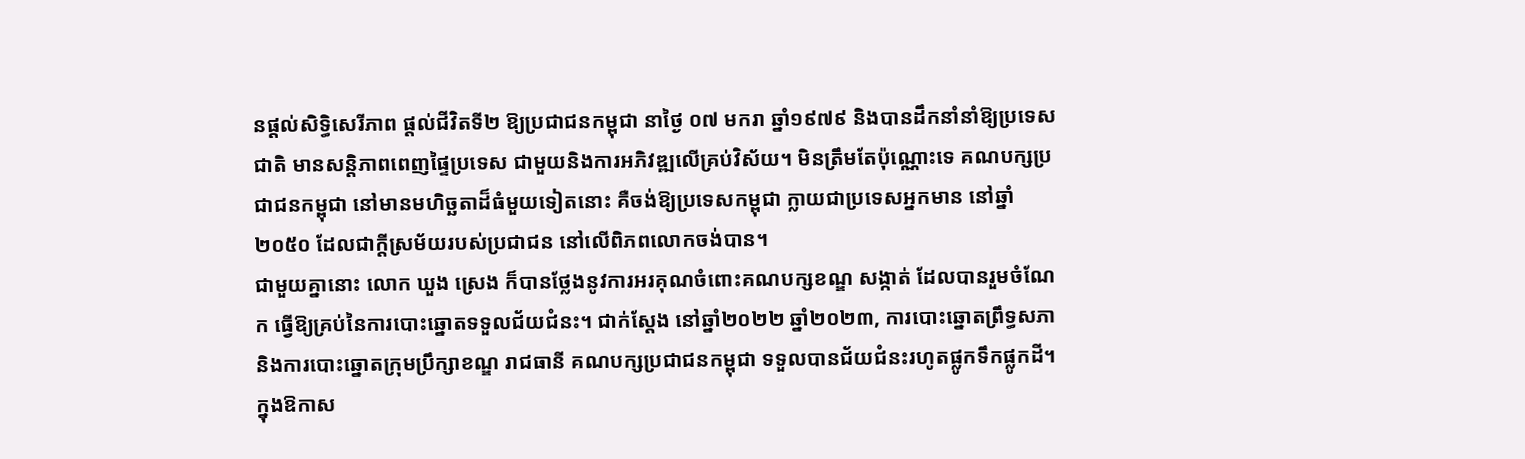នផ្តល់សិទ្ធិសេរីភាព ផ្តល់ជីវិតទី២ ឱ្យប្រជាជនកម្ពុជា នាថ្ងៃ ០៧ មករា ឆ្នាំ១៩៧៩ និងបានដឹកនាំនាំឱ្យប្រទេសជាតិ មានសន្តិភាពពេញផ្ទៃប្រទេស ជាមួយនិងការអភិវឌ្ឍលើគ្រប់វិស័យ។ មិនត្រឹមតែប៉ុណ្ណោះទេ គណបក្សប្រជាជនកម្ពុជា នៅមានមហិច្ឆតាដ៏ធំមួយទៀតនោះ គឺចង់ឱ្យប្រទេសកម្ពុជា ក្លាយជាប្រទេសអ្នកមាន នៅឆ្នាំ២០៥០ ដែលជាក្តីស្រម័យរបស់ប្រជាជន នៅលើពិភពលោកចង់បាន។
ជាមួយគ្នានោះ លោក ឃួង ស្រេង ក៏បានថ្លែងនូវការអរគុណចំពោះគណបក្សខណ្ឌ សង្កាត់ ដែលបានរួមចំណែក ធ្វើឱ្យគ្រប់នៃការបោះឆ្នោតទទួលជ័យជំនះ។ ជាក់ស្តែង នៅឆ្នាំ២០២២ ឆ្នាំ២០២៣, ការបោះឆ្នោតព្រឹទ្ធសភា និងការបោះឆ្នោតក្រុមប្រឹក្សាខណ្ឌ រាជធានី គណបក្សប្រជាជនកម្ពុជា ទទួលបានជ័យជំនះរហូតផ្លូកទឹកផ្លូកដី។
ក្នុងឱកាស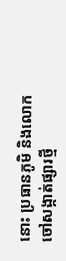នោះ ប្រធានភូមិ និងលោកចៅសង្កាត់ផ្សារថ្មី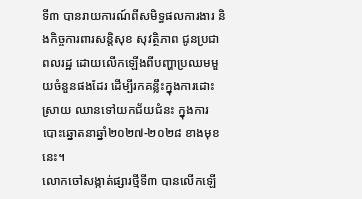ទី៣ បានរាយការណ៍ពីសមិទ្ធផលការងារ និងកិច្ចការពារសន្តិសុខ សុវត្ថិភាព ជូនប្រជាពលរដ្ឋ ដោយលើកឡើងពីបញ្ហាប្រឈមមួយចំនួនផងដែរ ដើម្បីរកគន្លឹះក្នុងការដោះស្រាយ ឈានទៅយកជ័យជំនះ ក្នុងការបោះឆ្នោតនាឆ្នាំ២០២៧-២០២៨ ខាងមុខនេះ។
លោកចៅសង្កាត់ផ្សារថ្មីទី៣ បានលើកឡើ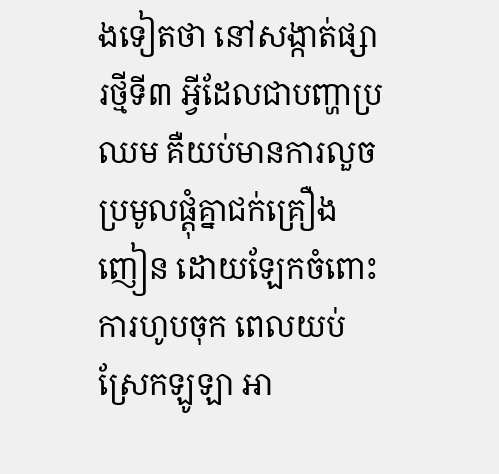ងទៀតថា នៅសង្កាត់ផ្សារថ្មីទី៣ អ្វីដែលជាបញ្ហាប្រឈម គឺយប់មានការលួចប្រមូលផ្តុំគ្នាជក់គ្រឿងញៀន ដោយឡែកចំពោះការហូបចុក ពេលយប់ស្រែកឡូឡា អា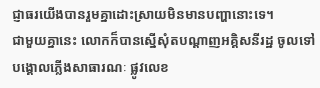ជ្ញាធរយើងបានរួមគ្នាដោះស្រាយមិនមានបញ្ហានោះទេ។
ជាមួយគ្នានេះ លោកក៏បានស្នើសុំតបណ្តាញអគ្គិសនីរដ្ឋ ចូលទៅបង្គោលភ្លើងសាធារណៈ ផ្លូវលេខ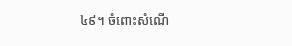៤៩។ ចំពោះសំណើ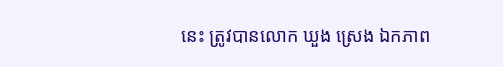នេះ ត្រូវបានលោក ឃួង ស្រេង ឯកភាព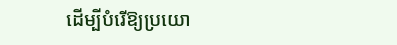ដើម្បីបំរើឱ្យប្រយោ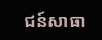ជន៍សាធា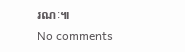រណៈ៕
No comments